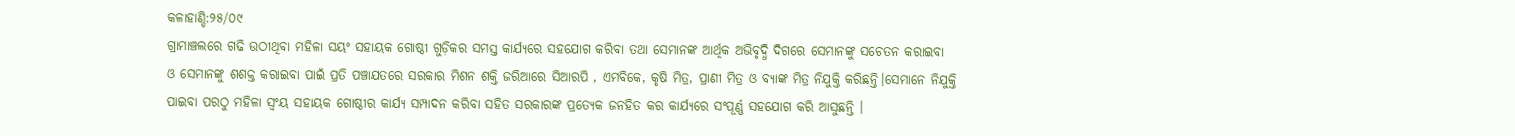କଳାହାଣ୍ଡି:୨୫/୦୯
ଗ୍ରାମାଞ୍ଚଲରେ ଗଢି ଉଠୀଥିବା ମହିଳା ସୟଂ ସହାୟକ ଗୋଷ୍ଠୀ ଗୁଡ଼ିକର ସମସ୍ତ କାର୍ଯ୍ୟରେ ସହଯୋଗ କରିବା ତଥା ସେମାନଙ୍କ ଆର୍ଥିକ ଅଭିବୃଦ୍ଧି ଦିଗରେ ସେମାନଙ୍କୁ ସଚେତନ କରାଇବା ଓ ସେମାନଙ୍କୁ ଶଶକ୍ତ କରାଇବା ପାଇଁ ପ୍ରତି ପଞ୍ଚାଯତରେ ସରକାର ମିଶନ ଶକ୍ତି ଜରିଆରେ ସିଆରପି , ଏମବିକେ, କୃଷି ମିତ୍ର, ପ୍ରାଣୀ ମିତ୍ର ଓ ବ୍ୟାଙ୍କ ମିତ୍ର ନିଯୁକ୍ତି କରିଛନ୍ତି।ସେମାନେ ନିଯୁକ୍ତି ପାଇବା ପରଠୁ ମହିଳା ସ୍ଵଂୟ ସହାୟକ ଗୋଷ୍ଠୀର କାର୍ଯ୍ୟ ସମ୍ପାଦନ କରିବା ସହିତ ସରକାରଙ୍କ ପ୍ରତ୍ୟେକ ଜନହିତ କର କାର୍ଯ୍ୟରେ ସଂପୂର୍ଣ୍ଣ ସହଯୋଗ କରି ଆସୁଛନ୍ତି ।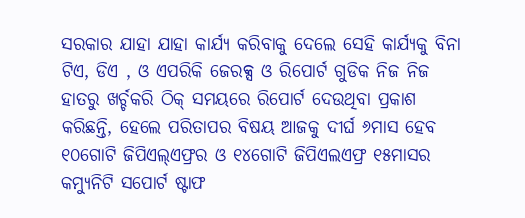ସରକାର ଯାହା ଯାହା କାର୍ଯ୍ୟ କରିବାକୁ ଦେଲେ ସେହି କାର୍ଯ୍ୟକୁ ବିନା ଟିଏ, ଡିଏ , ଓ ଏପରିକି ଜେରକ୍ସ ଓ ରିପୋର୍ଟ ଗୁଡିକ ନିଜ ନିଜ ହାତରୁ ଖର୍ଚ୍ଚକରି ଠିକ୍ ସମୟରେ ରିପୋର୍ଟ ଦେଉଥିବା ପ୍ରକାଶ କରିଛନ୍ତି, ହେଲେ ପରିତାପର ବିଷୟ ଆଜକୁ ଦୀର୍ଘ ୬ମାସ ହେବ ୧୦ଗୋଟି ଜିପିଏଲ୍ଏଫ୍ରର ଓ ୧୪ଗୋଟି ଜିପିଏଲଏଫ୍ର ୧୫ମାସର କମ୍ୟୁନିଟି ସପୋର୍ଟ ଷ୍ଟାଫ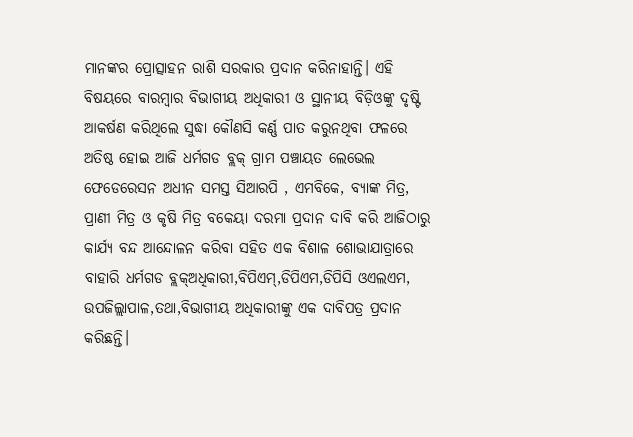ମାନଙ୍କର ପ୍ରୋତ୍ସାହନ ରାଶି ସରକାର ପ୍ରଦାନ କରିନାହାନ୍ତି। ଏହି ବିଷୟରେ ବାରମ୍ବାର ବିଭାଗୀୟ ଅଧିକାରୀ ଓ ସ୍ଥାନୀୟ ବିଡ଼ିଓଙ୍କୁ ଦୃଷ୍ଟି ଆକର୍ଷଣ କରିଥିଲେ ସୁଦ୍ଧା କୌଣସି କର୍ଣ୍ଣ ପାତ କରୁନଥିବା ଫଳରେ ଅତିଷ୍ଠ ହୋଇ ଆଜି ଧର୍ମଗଡ ବ୍ଲକ୍ ଗ୍ରାମ ପଞ୍ଚାୟତ ଲେଭେଲ ଫେଡେରେସନ ଅଧୀନ ସମସ୍ତ ସିଆରପି , ଏମବିକେ, ବ୍ୟାଙ୍କ ମିତ୍ର, ପ୍ରାଣୀ ମିତ୍ର ଓ କୃଷି ମିତ୍ର ବକେୟା ଦରମା ପ୍ରଦାନ ଦାବି କରି ଆଜିଠାରୁ କାର୍ଯ୍ୟ ବନ୍ଦ ଆନ୍ଦୋଳନ କରିବା ସହିତ ଏକ ବିଶାଳ ଶୋଭାଯାତ୍ରାରେ ବାହାରି ଧର୍ମଗଡ ବ୍ଲକ୍ଅଧିକାରୀ,ବିପିଏମ୍,ଡିପିଏମ,ଡିପିସି ଓଏଲଏମ, ଉପଜିଲ୍ଲାପାଳ,ତଥା,ବିଭାଗୀୟ ଅଧିକାରୀଙ୍କୁ ଏକ ଦାବିପତ୍ର ପ୍ରଦାନ କରିଛନ୍ତି।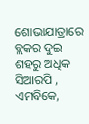ଶୋଭାଯାତ୍ରାରେ ବ୍ଲକର ଦୁଇ ଶହରୁ ଅଧିକ ସିଆରପି , ଏମବିକେ,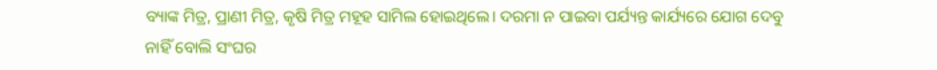ବ୍ୟାଙ୍କ ମିତ୍ର, ପ୍ରାଣୀ ମିତ୍ର, କୃଷି ମିତ୍ର ମହୂହ ସାମିଲ ହୋଇଥିଲେ। ଦରମା ନ ପାଇବା ପର୍ଯ୍ୟନ୍ତ କାର୍ଯ୍ୟରେ ଯୋଗ ଦେବୁ ନାହିଁ ବୋଲି ସଂଘର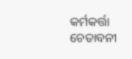କର୍ମକର୍ତ୍ତା ଚେତାବନୀ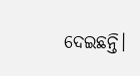ଦେଇଛନ୍ତି।